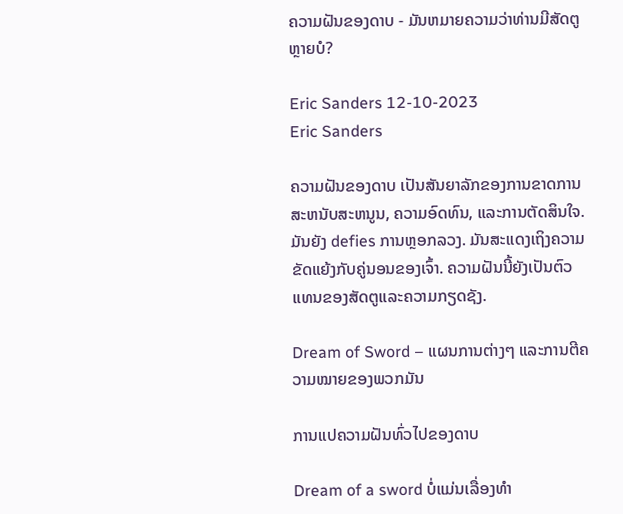ຄວາມຝັນຂອງດາບ - ມັນຫມາຍຄວາມວ່າທ່ານມີສັດຕູຫຼາຍບໍ?

Eric Sanders 12-10-2023
Eric Sanders

ຄວາມຝັນຂອງດາບ ເປັນສັນຍາລັກຂອງການຂາດການສະຫນັບສະຫນູນ, ຄວາມອົດທົນ, ແລະການຕັດສິນໃຈ. ມັນຍັງ defies ການຫຼອກລວງ. ມັນສະແດງເຖິງຄວາມຂັດແຍ້ງກັບຄູ່ນອນຂອງເຈົ້າ. ຄວາມຝັນນີ້ຍັງເປັນຕົວແທນຂອງສັດຕູແລະຄວາມກຽດຊັງ.

Dream of Sword – ແຜນການຕ່າງໆ ແລະການຕີຄວາມໝາຍຂອງພວກມັນ

ການແປຄວາມຝັນທົ່ວໄປຂອງດາບ

Dream of a sword ບໍ່ແມ່ນເລື່ອງທຳ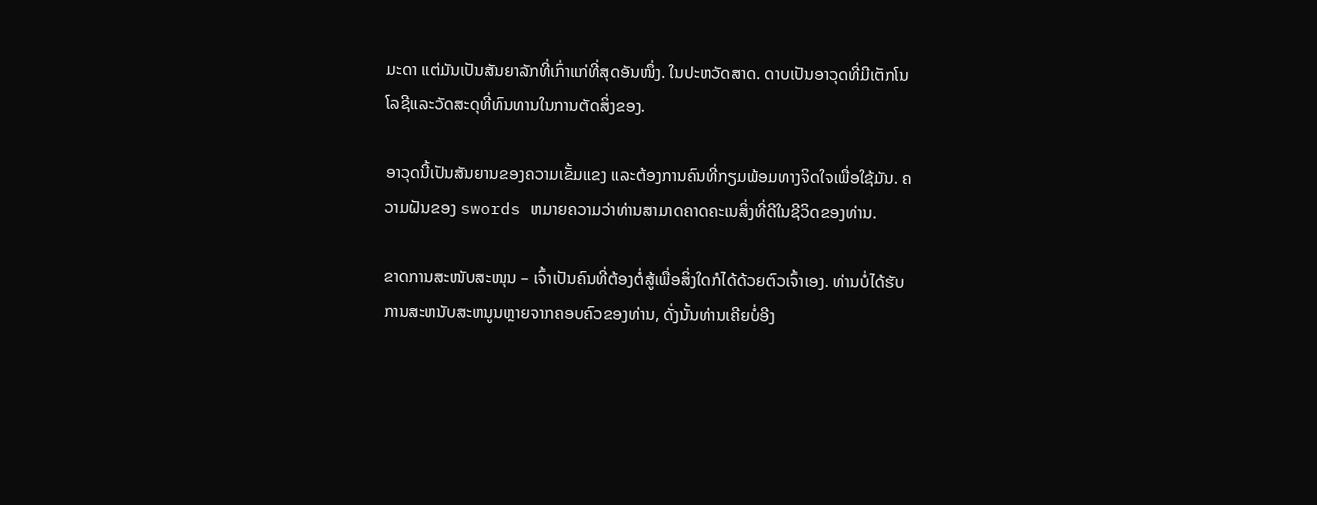ມະດາ ແຕ່ມັນເປັນສັນຍາລັກທີ່ເກົ່າແກ່ທີ່ສຸດອັນໜຶ່ງ. ໃນປະຫວັດສາດ. ດາບເປັນອາວຸດທີ່ມີເຕັກໂນໂລຊີແລະວັດສະດຸທີ່ທົນທານໃນການຕັດສິ່ງຂອງ.

ອາວຸດນີ້ເປັນສັນຍານຂອງຄວາມເຂັ້ມແຂງ ແລະຕ້ອງການຄົນທີ່ກຽມພ້ອມທາງຈິດໃຈເພື່ອໃຊ້ມັນ. ຄວາມຝັນຂອງ swords ຫມາຍຄວາມວ່າທ່ານສາມາດຄາດຄະເນສິ່ງທີ່ດີໃນຊີວິດຂອງທ່ານ.

ຂາດການສະໜັບສະໜຸນ – ເຈົ້າເປັນຄົນທີ່ຕ້ອງຕໍ່ສູ້ເພື່ອສິ່ງໃດກໍໄດ້ດ້ວຍຕົວເຈົ້າເອງ. ທ່ານບໍ່ໄດ້ຮັບການສະຫນັບສະຫນູນຫຼາຍຈາກຄອບຄົວຂອງທ່ານ, ດັ່ງນັ້ນທ່ານເຄີຍບໍ່ອີງ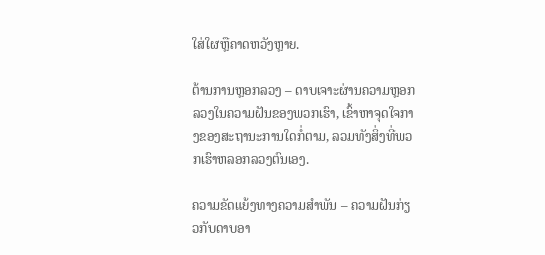ໃສ່ໃຜຫຼືຄາດຫວັງຫຼາຍ.

ຕ້ານການຫຼອກລວງ – ດາບເຈາະຜ່ານຄວາມຫຼອກລວງໃນຄວາມຝັນຂອງພວກເຮົາ, ເຂົ້າຫາຈຸດໃຈກາງຂອງສະຖານະການໃດກໍ່ຕາມ, ລວມທັງສິ່ງທີ່ພວກເຮົາຫລອກລວງຕົນເອງ.

ຄວາມຂັດແຍ້ງທາງຄວາມສໍາພັນ – ຄວາມຝັນກ່ຽວກັບດາບອາ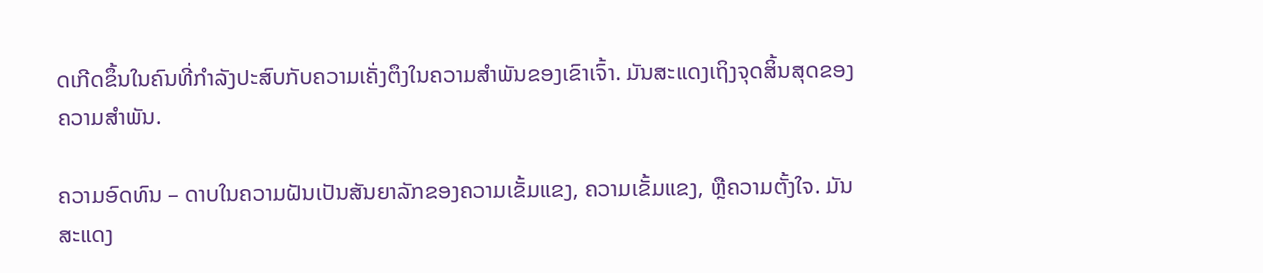ດເກີດຂຶ້ນໃນຄົນທີ່ກຳລັງປະສົບກັບຄວາມເຄັ່ງຕຶງໃນຄວາມສຳພັນຂອງເຂົາເຈົ້າ. ມັນສະແດງເຖິງຈຸດສິ້ນສຸດຂອງຄວາມສຳພັນ.

ຄວາມອົດທົນ – ດາບໃນຄວາມຝັນເປັນສັນຍາລັກຂອງຄວາມເຂັ້ມແຂງ, ຄວາມເຂັ້ມແຂງ, ຫຼືຄວາມຕັ້ງໃຈ. ມັນສະແດງ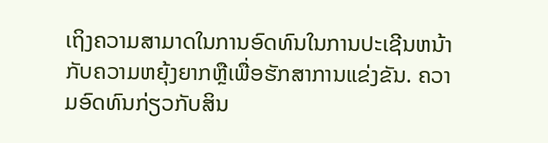ເຖິງຄວາມສາມາດໃນການອົດທົນໃນການປະເຊີນຫນ້າກັບຄວາມຫຍຸ້ງຍາກຫຼືເພື່ອຮັກສາການແຂ່ງຂັນ. ຄວາມອົດທົນກ່ຽວກັບສິນ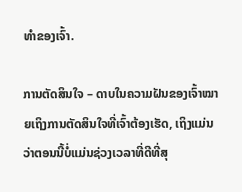ທໍາຂອງເຈົ້າ.

ການຕັດສິນໃຈ – ດາບໃນຄວາມຝັນຂອງເຈົ້າໝາຍເຖິງການຕັດສິນໃຈທີ່ເຈົ້າຕ້ອງເຮັດ, ເຖິງແມ່ນວ່າຕອນນີ້ບໍ່ແມ່ນຊ່ວງເວລາທີ່ດີທີ່ສຸ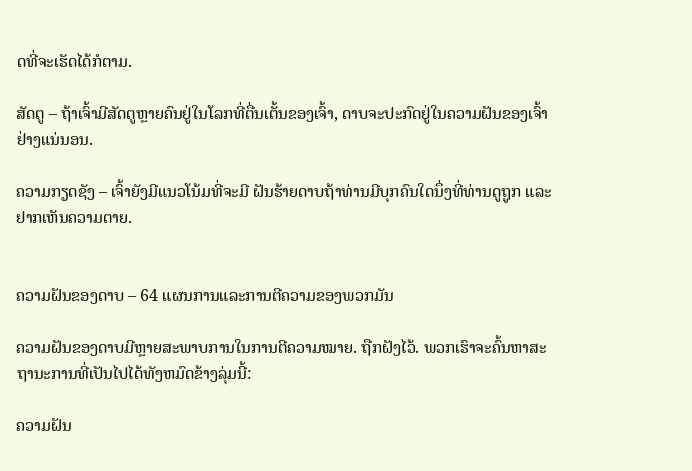ດທີ່ຈະເຮັດໄດ້ກໍຕາມ.

ສັດຕູ – ຖ້າເຈົ້າມີສັດຕູຫຼາຍຄົນຢູ່ໃນໂລກທີ່ຕື່ນເຕັ້ນຂອງເຈົ້າ, ດາບຈະປະກົດຢູ່ໃນຄວາມຝັນຂອງເຈົ້າຢ່າງແນ່ນອນ.

ຄວາມກຽດຊັງ – ເຈົ້າຍັງມີແນວໂນ້ມທີ່ຈະມີ ຝັນຮ້າຍດາບຖ້າທ່ານມີບຸກຄົນໃດນຶ່ງທີ່ທ່ານດູຖູກ ແລະຢາກເຫັນຄວາມຕາຍ.


ຄວາມຝັນຂອງດາບ – 64 ແຜນການແລະການຕີຄວາມຂອງພວກມັນ

ຄວາມຝັນຂອງດາບມີຫຼາຍສະພາບການໃນການຕີຄວາມໝາຍ. ຖືກຝັງໄວ້. ພວກເຮົາຈະຄົ້ນຫາສະຖານະການທີ່ເປັນໄປໄດ້ທັງຫມົດຂ້າງລຸ່ມນີ້:

ຄວາມຝັນ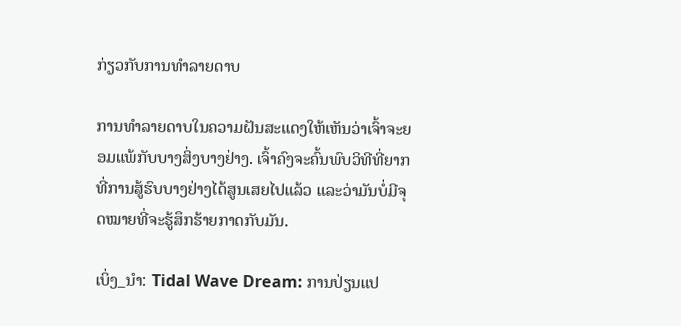ກ່ຽວກັບການທໍາລາຍດາບ

ການທໍາລາຍດາບໃນຄວາມຝັນສະແດງໃຫ້ເຫັນວ່າເຈົ້າຈະຍອມແພ້ກັບບາງສິ່ງບາງຢ່າງ. ເຈົ້າຄົງຈະຄົ້ນພົບວິທີທີ່ຍາກທີ່ການສູ້ຮົບບາງຢ່າງໄດ້ສູນເສຍໄປແລ້ວ ແລະວ່າມັນບໍ່ມີຈຸດໝາຍທີ່ຈະຮູ້ສຶກຮ້າຍກາດກັບມັນ.

ເບິ່ງ_ນຳ: Tidal Wave Dream: ການປ່ຽນແປ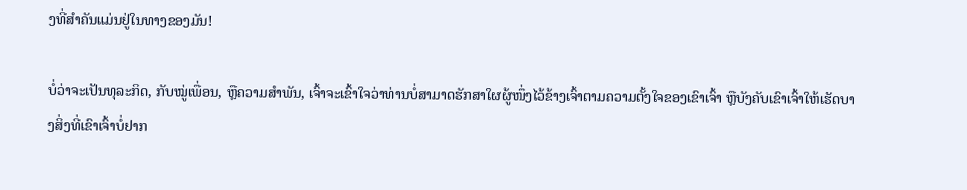ງທີ່ສໍາຄັນແມ່ນຢູ່ໃນທາງຂອງມັນ!

ບໍ່ວ່າຈະເປັນທຸລະກິດ, ກັບໝູ່ເພື່ອນ, ຫຼືຄວາມສໍາພັນ, ເຈົ້າຈະເຂົ້າໃຈວ່າທ່ານບໍ່ສາມາດຮັກສາໃຜຜູ້ໜຶ່ງໄວ້ຂ້າງເຈົ້າຕາມຄວາມຕັ້ງໃຈຂອງເຂົາເຈົ້າ ຫຼືບັງຄັບເຂົາເຈົ້າໃຫ້ເຮັດບາງສິ່ງທີ່ເຂົາເຈົ້າບໍ່ຢາກ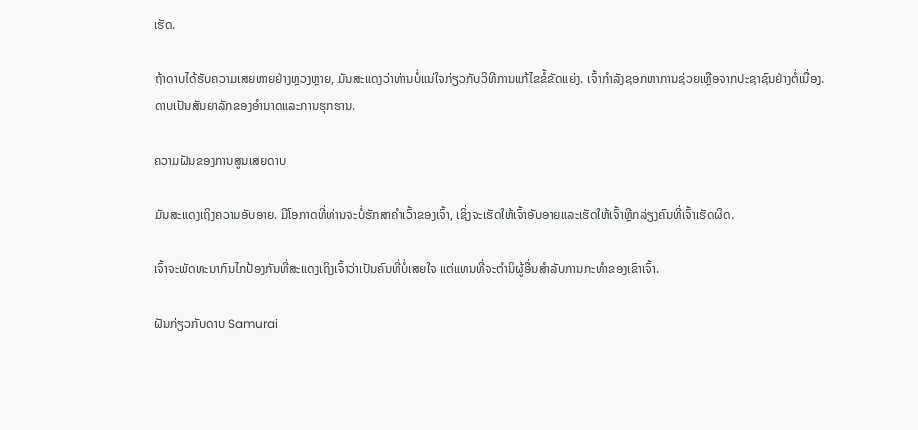ເຮັດ.

ຖ້າດາບໄດ້ຮັບຄວາມເສຍຫາຍຢ່າງຫຼວງຫຼາຍ, ມັນສະແດງວ່າທ່ານບໍ່ແນ່ໃຈກ່ຽວກັບວິທີການແກ້ໄຂຂໍ້ຂັດແຍ່ງ. ເຈົ້າກໍາລັງຊອກຫາການຊ່ວຍເຫຼືອຈາກປະຊາຊົນຢ່າງຕໍ່ເນື່ອງ. ດາບເປັນສັນຍາລັກຂອງອໍານາດແລະການຮຸກຮານ.

ຄວາມຝັນຂອງການສູນເສຍດາບ

ມັນສະແດງເຖິງຄວາມອັບອາຍ. ມີໂອກາດທີ່ທ່ານຈະບໍ່ຮັກສາຄໍາເວົ້າຂອງເຈົ້າ, ເຊິ່ງຈະເຮັດໃຫ້ເຈົ້າອັບອາຍແລະເຮັດໃຫ້ເຈົ້າຫຼີກລ່ຽງຄົນທີ່ເຈົ້າເຮັດຜິດ.

ເຈົ້າຈະພັດທະນາກົນໄກປ້ອງກັນທີ່ສະແດງເຖິງເຈົ້າວ່າເປັນຄົນທີ່ບໍ່ເສຍໃຈ ແຕ່ແທນທີ່ຈະຕຳນິຜູ້ອື່ນສຳລັບການກະທໍາຂອງເຂົາເຈົ້າ.

ຝັນກ່ຽວກັບດາບ Samurai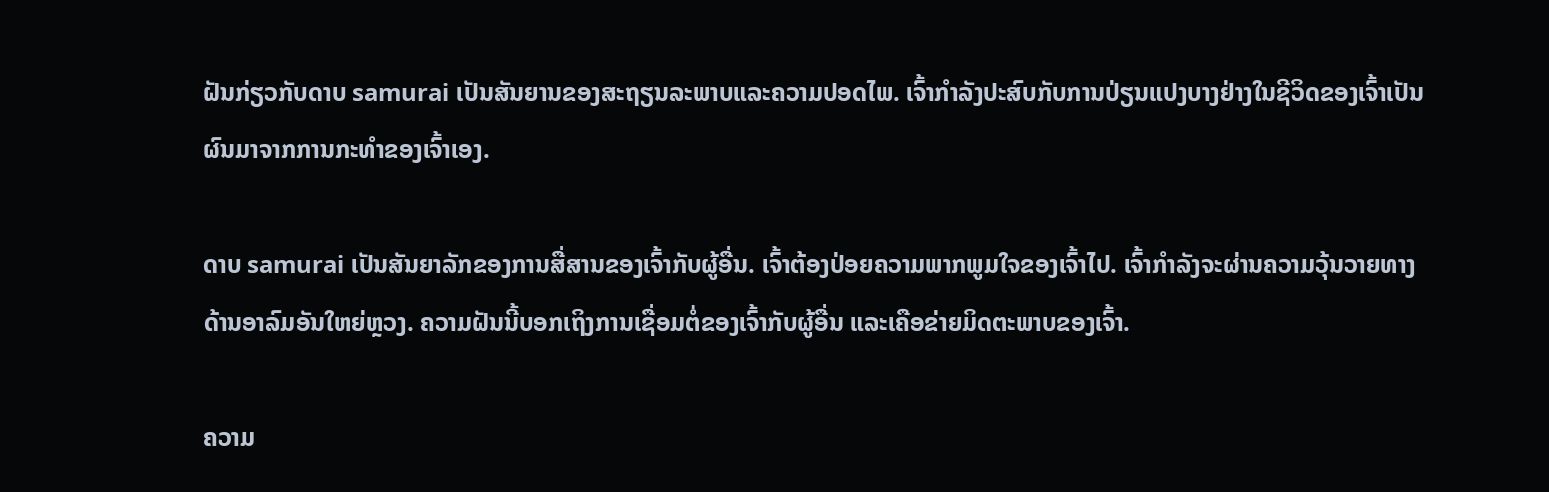ຝັນກ່ຽວກັບດາບ samurai ເປັນສັນຍານຂອງສະຖຽນລະພາບແລະຄວາມປອດໄພ. ເຈົ້າກໍາລັງປະສົບກັບການປ່ຽນແປງບາງຢ່າງໃນຊີວິດຂອງເຈົ້າເປັນຜົນມາຈາກການກະທໍາຂອງເຈົ້າເອງ.

ດາບ samurai ເປັນສັນຍາລັກຂອງການສື່ສານຂອງເຈົ້າກັບຜູ້ອື່ນ. ເຈົ້າຕ້ອງປ່ອຍຄວາມພາກພູມໃຈຂອງເຈົ້າໄປ. ເຈົ້າກຳລັງຈະຜ່ານຄວາມວຸ້ນວາຍທາງດ້ານອາລົມອັນໃຫຍ່ຫຼວງ. ຄວາມຝັນນີ້ບອກເຖິງການເຊື່ອມຕໍ່ຂອງເຈົ້າກັບຜູ້ອື່ນ ແລະເຄືອຂ່າຍມິດຕະພາບຂອງເຈົ້າ.

ຄວາມ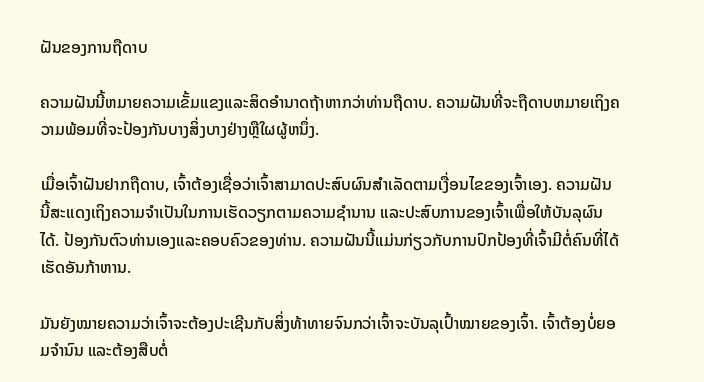ຝັນຂອງການຖືດາບ

ຄວາມຝັນນີ້ຫມາຍຄວາມເຂັ້ມແຂງແລະສິດອໍານາດຖ້າຫາກວ່າທ່ານຖືດາບ. ຄວາມຝັນທີ່ຈະຖືດາບຫມາຍເຖິງຄວາມພ້ອມທີ່ຈະປ້ອງກັນບາງສິ່ງບາງຢ່າງຫຼືໃຜຜູ້ຫນຶ່ງ.

ເມື່ອເຈົ້າຝັນຢາກຖືດາບ, ເຈົ້າຕ້ອງເຊື່ອວ່າເຈົ້າສາມາດປະສົບຜົນສຳເລັດຕາມເງື່ອນໄຂຂອງເຈົ້າເອງ. ຄວາມຝັນນີ້ສະແດງເຖິງຄວາມຈໍາເປັນໃນການເຮັດວຽກຕາມຄວາມຊໍານານ ແລະປະສົບການຂອງເຈົ້າເພື່ອໃຫ້ບັນລຸຜົນໄດ້. ປ້ອງກັນຕົວທ່ານເອງແລະຄອບຄົວຂອງທ່ານ. ຄວາມຝັນນີ້ແມ່ນກ່ຽວກັບການປົກປ້ອງທີ່ເຈົ້າມີຕໍ່ຄົນທີ່ໄດ້ເຮັດອັນກ້າຫານ.

ມັນຍັງໝາຍຄວາມວ່າເຈົ້າຈະຕ້ອງປະເຊີນກັບສິ່ງທ້າທາຍຈົນກວ່າເຈົ້າຈະບັນລຸເປົ້າໝາຍຂອງເຈົ້າ. ເຈົ້າຕ້ອງບໍ່ຍອມຈຳນົນ ແລະຕ້ອງສືບຕໍ່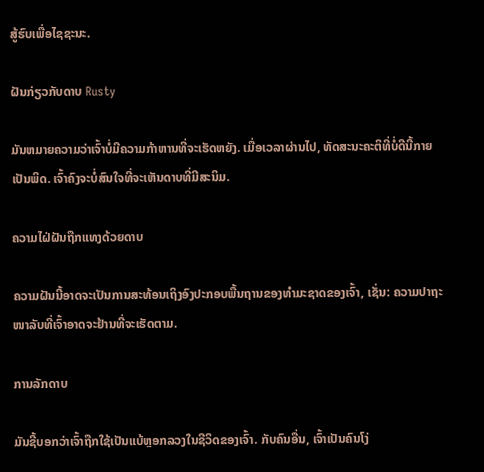ສູ້ຮົບເພື່ອໄຊຊະນະ.

ຝັນກ່ຽວກັບດາບ Rusty

ມັນຫມາຍຄວາມວ່າເຈົ້າບໍ່ມີຄວາມກ້າຫານທີ່ຈະເຮັດຫຍັງ. ເມື່ອເວລາຜ່ານໄປ, ທັດສະນະຄະຕິທີ່ບໍ່ດີນີ້ກາຍເປັນພິດ. ເຈົ້າຄົງຈະບໍ່ສົນໃຈທີ່ຈະເຫັນດາບທີ່ມີສະນິມ.

ຄວາມໄຝ່ຝັນຖືກແທງດ້ວຍດາບ

ຄວາມຝັນນີ້ອາດຈະເປັນການສະທ້ອນເຖິງອົງປະກອບພື້ນຖານຂອງທໍາມະຊາດຂອງເຈົ້າ, ເຊັ່ນ: ຄວາມປາຖະໜາລັບທີ່ເຈົ້າອາດຈະຢ້ານທີ່ຈະເຮັດຕາມ.

ການລັກດາບ

ມັນຊີ້ບອກວ່າເຈົ້າຖືກໃຊ້ເປັນແບ້ຫຼອກລວງໃນຊີວິດຂອງເຈົ້າ. ກັບຄົນອື່ນ, ເຈົ້າເປັນຄົນໂງ່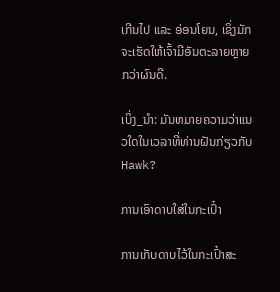ເກີນໄປ ແລະ ອ່ອນໂຍນ, ເຊິ່ງມັກຈະເຮັດໃຫ້ເຈົ້າມີອັນຕະລາຍຫຼາຍກວ່າຜົນດີ.

ເບິ່ງ_ນຳ: ມັນຫມາຍຄວາມວ່າແນວໃດໃນເວລາທີ່ທ່ານຝັນກ່ຽວກັບ Hawk?

ການເອົາດາບໃສ່ໃນກະເປົ໋າ

ການເກັບດາບໄວ້ໃນກະເປົ໋າສະ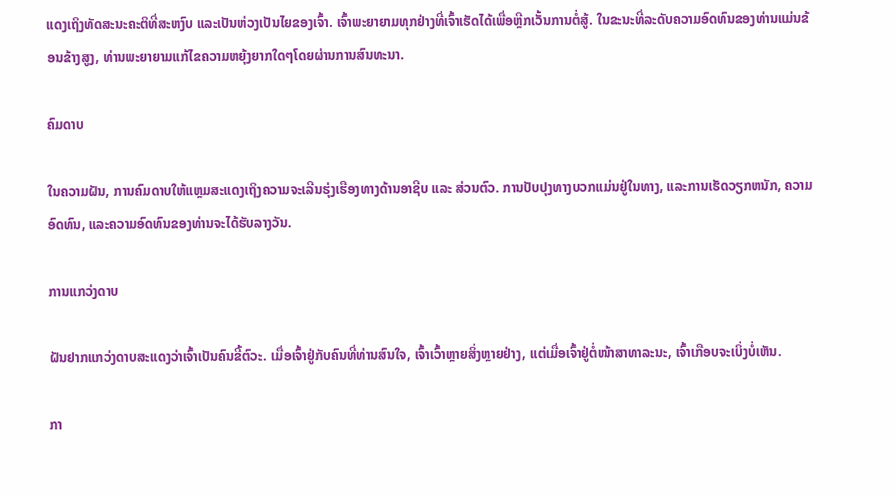ແດງເຖິງທັດສະນະຄະຕິທີ່ສະຫງົບ ແລະເປັນຫ່ວງເປັນໄຍຂອງເຈົ້າ. ເຈົ້າພະຍາຍາມທຸກຢ່າງທີ່ເຈົ້າເຮັດໄດ້ເພື່ອຫຼີກເວັ້ນການຕໍ່ສູ້. ໃນຂະນະທີ່ລະດັບຄວາມອົດທົນຂອງທ່ານແມ່ນຂ້ອນຂ້າງສູງ, ທ່ານພະຍາຍາມແກ້ໄຂຄວາມຫຍຸ້ງຍາກໃດໆໂດຍຜ່ານການສົນທະນາ.

ຄົມດາບ

ໃນຄວາມຝັນ, ການຄົມດາບໃຫ້ແຫຼມສະແດງເຖິງຄວາມຈະເລີນຮຸ່ງເຮືອງທາງດ້ານອາຊີບ ແລະ ສ່ວນຕົວ. ການປັບປຸງທາງບວກແມ່ນຢູ່ໃນທາງ, ແລະການເຮັດວຽກຫນັກ, ຄວາມອົດທົນ, ແລະຄວາມອົດທົນຂອງທ່ານຈະໄດ້ຮັບລາງວັນ.

ການແກວ່ງດາບ

ຝັນຢາກແກວ່ງດາບສະແດງວ່າເຈົ້າເປັນຄົນຂີ້ຕົວະ. ເມື່ອເຈົ້າຢູ່ກັບຄົນທີ່ທ່ານສົນໃຈ, ເຈົ້າເວົ້າຫຼາຍສິ່ງຫຼາຍຢ່າງ, ແຕ່ເມື່ອເຈົ້າຢູ່ຕໍ່ໜ້າສາທາລະນະ, ເຈົ້າເກືອບຈະເບິ່ງບໍ່ເຫັນ.

ກາ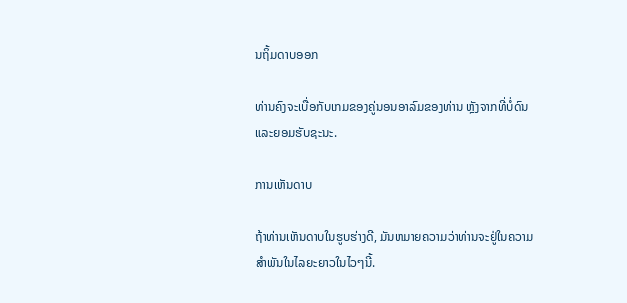ນຖິ້ມດາບອອກ

ທ່ານຄົງຈະເບື່ອກັບເກມຂອງຄູ່ນອນອາລົມຂອງທ່ານ ຫຼັງຈາກທີ່ບໍ່ດົນ ແລະຍອມຮັບຊະນະ.

ການເຫັນດາບ

ຖ້າທ່ານເຫັນດາບໃນຮູບຮ່າງດີ, ມັນຫມາຍຄວາມວ່າທ່ານຈະຢູ່ໃນຄວາມສໍາພັນໃນໄລຍະຍາວໃນໄວໆນີ້.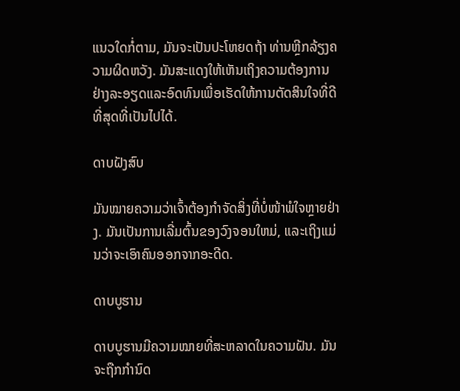ແນວໃດກໍ່ຕາມ, ມັນຈະເປັນປະໂຫຍດຖ້າ ທ່ານຫຼີກລ້ຽງຄວາມຜິດຫວັງ. ມັນສະແດງໃຫ້ເຫັນເຖິງຄວາມຕ້ອງການຢ່າງລະອຽດແລະອົດທົນເພື່ອເຮັດໃຫ້ການຕັດສິນໃຈທີ່ດີທີ່ສຸດທີ່ເປັນໄປໄດ້.

ດາບຝັງສົບ

ມັນໝາຍຄວາມວ່າເຈົ້າຕ້ອງກຳຈັດສິ່ງທີ່ບໍ່ໜ້າພໍໃຈຫຼາຍຢ່າງ. ມັນເປັນການເລີ່ມຕົ້ນຂອງວົງຈອນໃຫມ່, ແລະເຖິງແມ່ນວ່າຈະເອົາຄົນອອກຈາກອະດີດ.

ດາບບູຮານ

ດາບບູຮານມີຄວາມໝາຍທີ່ສະຫລາດໃນຄວາມຝັນ. ມັນຈະຖືກກໍານົດ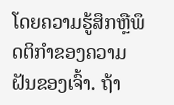ໂດຍຄວາມຮູ້ສຶກຫຼືພຶດຕິກໍາຂອງຄວາມຝັນຂອງເຈົ້າ. ຖ້າ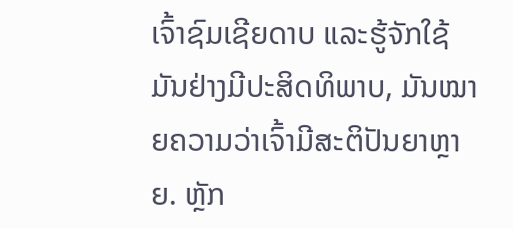ເຈົ້າຊົມເຊີຍດາບ ແລະຮູ້ຈັກໃຊ້ມັນຢ່າງມີປະສິດທິພາບ, ມັນໝາຍຄວາມວ່າເຈົ້າມີສະຕິປັນຍາຫຼາຍ. ຫຼັກ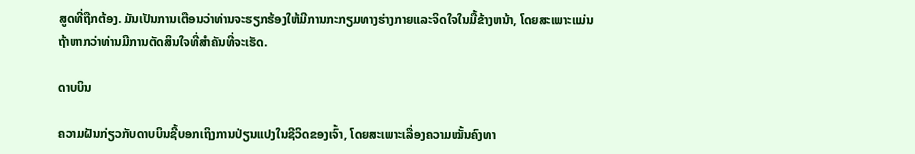ສູດທີ່ຖືກຕ້ອງ. ມັນເປັນການເຕືອນວ່າທ່ານຈະຮຽກຮ້ອງໃຫ້ມີການກະກຽມທາງຮ່າງກາຍແລະຈິດໃຈໃນມື້ຂ້າງຫນ້າ, ໂດຍສະເພາະແມ່ນຖ້າຫາກວ່າທ່ານມີການຕັດສິນໃຈທີ່ສໍາຄັນທີ່ຈະເຮັດ.

ດາບບິນ

ຄວາມຝັນກ່ຽວກັບດາບບິນຊີ້ບອກເຖິງການປ່ຽນແປງໃນຊີວິດຂອງເຈົ້າ, ໂດຍສະເພາະເລື່ອງຄວາມໝັ້ນຄົງທາ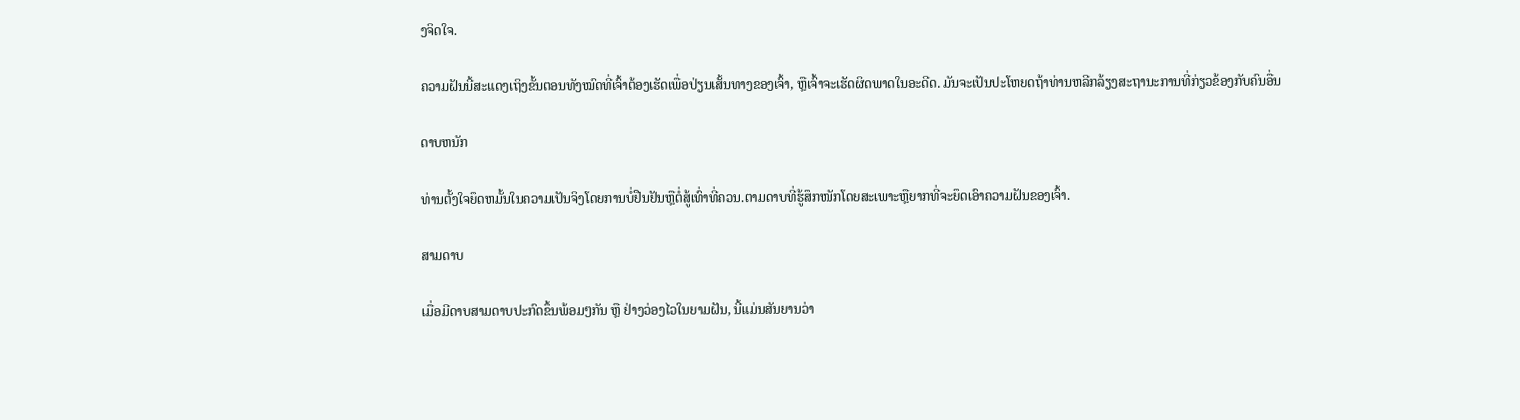ງຈິດໃຈ.

ຄວາມຝັນນີ້ສະແດງເຖິງຂັ້ນຕອນທັງໝົດທີ່ເຈົ້າຕ້ອງເຮັດເພື່ອປ່ຽນເສັ້ນທາງຂອງເຈົ້າ, ຫຼືເຈົ້າຈະເຮັດຜິດພາດໃນອະດີດ. ມັນຈະເປັນປະໂຫຍດຖ້າທ່ານຫລີກລ້ຽງສະຖານະການທີ່ກ່ຽວຂ້ອງກັບຄົນອື່ນ

ດາບຫນັກ

ທ່ານຕັ້ງໃຈຍຶດຫມັ້ນໃນຄວາມເປັນຈິງໂດຍການບໍ່ຢືນຢັນຫຼືຕໍ່ສູ້ເທົ່າທີ່ຄວນ.ຕາມດາບທີ່ຮູ້ສຶກໜັກໂດຍສະເພາະຫຼືຍາກທີ່ຈະຍຶດເອົາຄວາມຝັນຂອງເຈົ້າ.

ສາມດາບ

ເມື່ອມີດາບສາມດາບປະກົດຂຶ້ນພ້ອມໆກັນ ຫຼື ຢ່າງວ່ອງໄວໃນຍາມຝັນ, ນີ້ແມ່ນສັນຍານວ່າ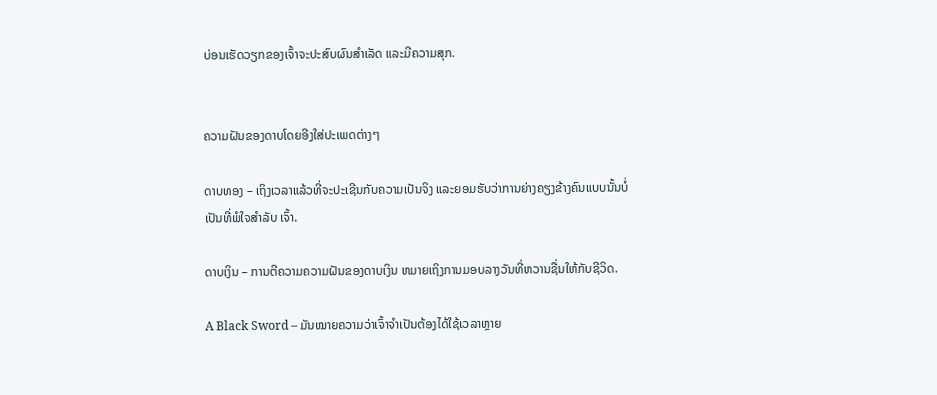ບ່ອນເຮັດວຽກຂອງເຈົ້າຈະປະສົບຜົນສໍາເລັດ ແລະມີຄວາມສຸກ.


ຄວາມຝັນຂອງດາບໂດຍອີງໃສ່ປະເພດຕ່າງໆ

ດາບທອງ – ເຖິງເວລາແລ້ວທີ່ຈະປະເຊີນກັບຄວາມເປັນຈິງ ແລະຍອມຮັບວ່າການຍ່າງຄຽງຂ້າງຄົນແບບນັ້ນບໍ່ເປັນທີ່ພໍໃຈສຳລັບ ເຈົ້າ.

ດາບເງິນ – ການຕີຄວາມຄວາມຝັນຂອງດາບເງິນ ຫມາຍເຖິງການມອບລາງວັນທີ່ຫວານຊື່ນໃຫ້ກັບຊີວິດ.

A Black Sword – ມັນໝາຍຄວາມວ່າເຈົ້າຈຳເປັນຕ້ອງໄດ້ໃຊ້ເວລາຫຼາຍ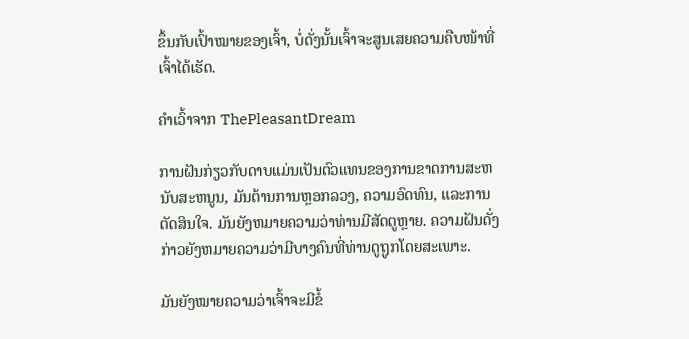ຂຶ້ນກັບເປົ້າໝາຍຂອງເຈົ້າ, ບໍ່ດັ່ງນັ້ນເຈົ້າຈະສູນເສຍຄວາມຄືບໜ້າທີ່ເຈົ້າໄດ້ເຮັດ.

ຄຳເວົ້າຈາກ ThePleasantDream

ການຝັນກ່ຽວກັບດາບແມ່ນເປັນຕົວແທນຂອງການຂາດການສະຫນັບສະຫນູນ, ມັນຕ້ານການຫຼອກລວງ, ຄວາມອົດທົນ, ແລະການຕັດສິນໃຈ. ມັນຍັງຫມາຍຄວາມວ່າທ່ານມີສັດຕູຫຼາຍ. ຄວາມຝັນດັ່ງກ່າວຍັງຫມາຍຄວາມວ່າມີບາງຄົນທີ່ທ່ານດູຖູກໂດຍສະເພາະ.

ມັນຍັງໝາຍຄວາມວ່າເຈົ້າຈະມີຂໍ້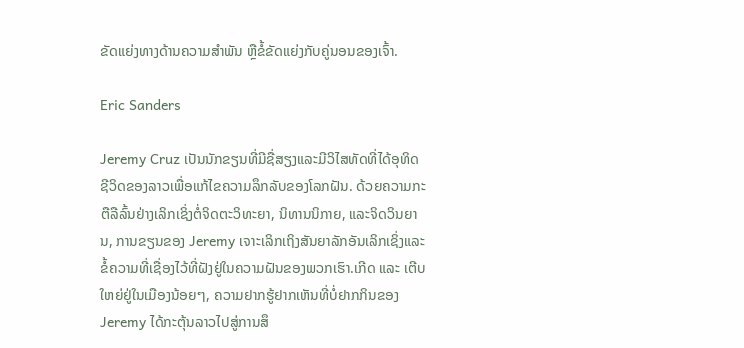ຂັດແຍ່ງທາງດ້ານຄວາມສໍາພັນ ຫຼືຂໍ້ຂັດແຍ່ງກັບຄູ່ນອນຂອງເຈົ້າ.

Eric Sanders

Jeremy Cruz ເປັນນັກຂຽນທີ່ມີຊື່ສຽງແລະມີວິໄສທັດທີ່ໄດ້ອຸທິດຊີວິດຂອງລາວເພື່ອແກ້ໄຂຄວາມລຶກລັບຂອງໂລກຝັນ. ດ້ວຍຄວາມກະຕືລືລົ້ນຢ່າງເລິກເຊິ່ງຕໍ່ຈິດຕະວິທະຍາ, ນິທານນິກາຍ, ແລະຈິດວິນຍານ, ການຂຽນຂອງ Jeremy ເຈາະເລິກເຖິງສັນຍາລັກອັນເລິກເຊິ່ງແລະຂໍ້ຄວາມທີ່ເຊື່ອງໄວ້ທີ່ຝັງຢູ່ໃນຄວາມຝັນຂອງພວກເຮົາ.ເກີດ ແລະ ເຕີບໃຫຍ່ຢູ່ໃນເມືອງນ້ອຍໆ, ຄວາມຢາກຮູ້ຢາກເຫັນທີ່ບໍ່ຢາກກິນຂອງ Jeremy ໄດ້ກະຕຸ້ນລາວໄປສູ່ການສຶ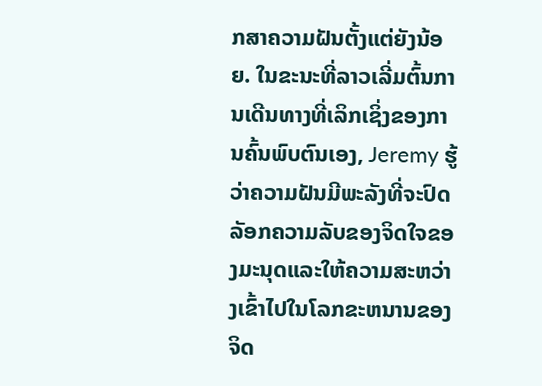ກສາຄວາມຝັນຕັ້ງແຕ່ຍັງນ້ອຍ. ໃນຂະນະທີ່ລາວເລີ່ມຕົ້ນການເດີນທາງທີ່ເລິກເຊິ່ງຂອງການຄົ້ນພົບຕົນເອງ, Jeremy ຮູ້ວ່າຄວາມຝັນມີພະລັງທີ່ຈະປົດລັອກຄວາມລັບຂອງຈິດໃຈຂອງມະນຸດແລະໃຫ້ຄວາມສະຫວ່າງເຂົ້າໄປໃນໂລກຂະຫນານຂອງຈິດ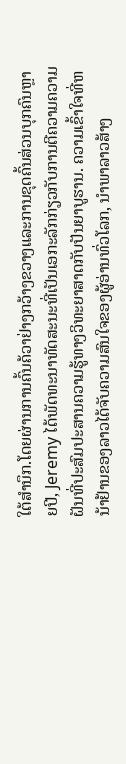ໃຕ້ສໍານຶກ.ໂດຍຜ່ານການຄົ້ນຄ້ວາຢ່າງກວ້າງຂວາງແລະການຂຸດຄົ້ນສ່ວນບຸກຄົນຫຼາຍປີ, Jeremy ໄດ້ພັດທະນາທັດສະນະທີ່ເປັນເອກະລັກກ່ຽວກັບການຕີຄວາມຄວາມຝັນທີ່ປະສົມປະສານຄວາມຮູ້ທາງວິທະຍາສາດກັບປັນຍາບູຮານ. ຄວາມເຂົ້າໃຈທີ່ຫນ້າຢ້ານຂອງລາວໄດ້ຈັບຄວາມສົນໃຈຂອງຜູ້ອ່ານທົ່ວໂລກ, ນໍາພາລາວສ້າງ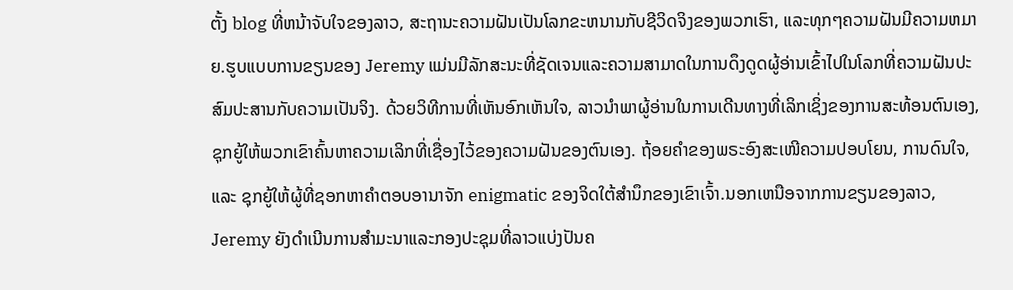ຕັ້ງ blog ທີ່ຫນ້າຈັບໃຈຂອງລາວ, ສະຖານະຄວາມຝັນເປັນໂລກຂະຫນານກັບຊີວິດຈິງຂອງພວກເຮົາ, ແລະທຸກໆຄວາມຝັນມີຄວາມຫມາຍ.ຮູບແບບການຂຽນຂອງ Jeremy ແມ່ນມີລັກສະນະທີ່ຊັດເຈນແລະຄວາມສາມາດໃນການດຶງດູດຜູ້ອ່ານເຂົ້າໄປໃນໂລກທີ່ຄວາມຝັນປະສົມປະສານກັບຄວາມເປັນຈິງ. ດ້ວຍວິທີການທີ່ເຫັນອົກເຫັນໃຈ, ລາວນໍາພາຜູ້ອ່ານໃນການເດີນທາງທີ່ເລິກເຊິ່ງຂອງການສະທ້ອນຕົນເອງ, ຊຸກຍູ້ໃຫ້ພວກເຂົາຄົ້ນຫາຄວາມເລິກທີ່ເຊື່ອງໄວ້ຂອງຄວາມຝັນຂອງຕົນເອງ. ຖ້ອຍຄຳຂອງພຣະອົງສະເໜີຄວາມປອບໂຍນ, ການດົນໃຈ, ແລະ ຊຸກຍູ້ໃຫ້ຜູ້ທີ່ຊອກຫາຄຳຕອບອານາຈັກ enigmatic ຂອງຈິດໃຕ້ສໍານຶກຂອງເຂົາເຈົ້າ.ນອກເຫນືອຈາກການຂຽນຂອງລາວ, Jeremy ຍັງດໍາເນີນການສໍາມະນາແລະກອງປະຊຸມທີ່ລາວແບ່ງປັນຄ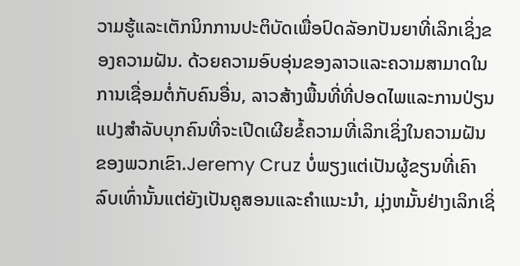ວາມຮູ້ແລະເຕັກນິກການປະຕິບັດເພື່ອປົດລັອກປັນຍາທີ່ເລິກເຊິ່ງຂອງຄວາມຝັນ. ດ້ວຍຄວາມອົບອຸ່ນຂອງລາວແລະຄວາມສາມາດໃນການເຊື່ອມຕໍ່ກັບຄົນອື່ນ, ລາວສ້າງພື້ນທີ່ທີ່ປອດໄພແລະການປ່ຽນແປງສໍາລັບບຸກຄົນທີ່ຈະເປີດເຜີຍຂໍ້ຄວາມທີ່ເລິກເຊິ່ງໃນຄວາມຝັນຂອງພວກເຂົາ.Jeremy Cruz ບໍ່ພຽງແຕ່ເປັນຜູ້ຂຽນທີ່ເຄົາລົບເທົ່ານັ້ນແຕ່ຍັງເປັນຄູສອນແລະຄໍາແນະນໍາ, ມຸ່ງຫມັ້ນຢ່າງເລິກເຊິ່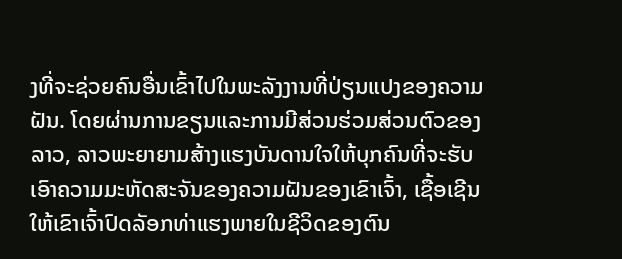ງທີ່ຈະຊ່ວຍຄົນອື່ນເຂົ້າໄປໃນພະລັງງານທີ່ປ່ຽນແປງຂອງຄວາມຝັນ. ໂດຍຜ່ານການຂຽນແລະການມີສ່ວນຮ່ວມສ່ວນຕົວຂອງລາວ, ລາວພະຍາຍາມສ້າງແຮງບັນດານໃຈໃຫ້ບຸກຄົນທີ່ຈະຮັບເອົາຄວາມມະຫັດສະຈັນຂອງຄວາມຝັນຂອງເຂົາເຈົ້າ, ເຊື້ອເຊີນໃຫ້ເຂົາເຈົ້າປົດລັອກທ່າແຮງພາຍໃນຊີວິດຂອງຕົນ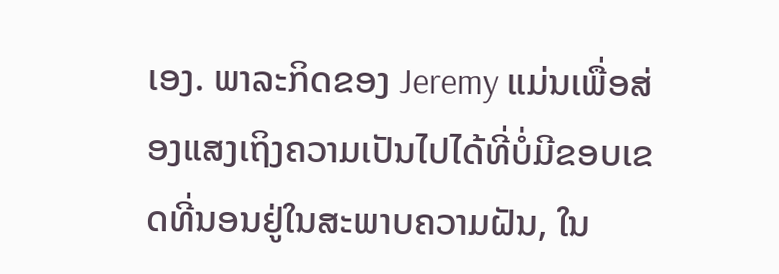ເອງ. ພາລະກິດຂອງ Jeremy ແມ່ນເພື່ອສ່ອງແສງເຖິງຄວາມເປັນໄປໄດ້ທີ່ບໍ່ມີຂອບເຂດທີ່ນອນຢູ່ໃນສະພາບຄວາມຝັນ, ໃນ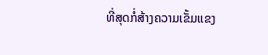ທີ່ສຸດກໍ່ສ້າງຄວາມເຂັ້ມແຂງ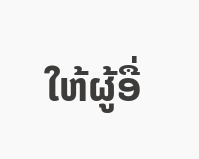ໃຫ້ຜູ້ອື່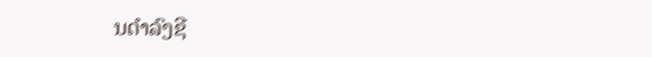ນດໍາລົງຊີ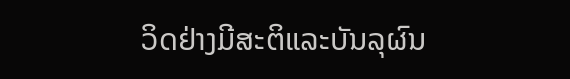ວິດຢ່າງມີສະຕິແລະບັນລຸຜົນ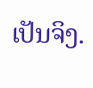ເປັນຈິງ.